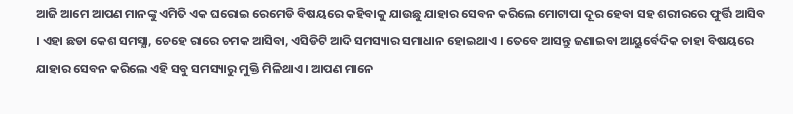ଆଜି ଆମେ ଆପଣ ମାନଙ୍କୁ ଏମିତି ଏକ ଘରୋଇ ରେମେଡି ବିଷୟରେ କହିବାକୁ ଯାଉଛୁ ଯାହାର ସେବନ କରିଲେ ମୋଟାପା ଦୂର ହେବା ସହ ଶରୀରରେ ଫୁର୍ତ୍ତି ଆସିବ । ଏହା ଛଡା କେଶ ସମସ୍ଯା, ଚେହେ ରାରେ ଚମକ ଆସିବା, ଏସିଡିଟି ଆଦି ସମସ୍ୟାର ସମାଧାନ ହୋଇଥାଏ । ତେବେ ଆସନ୍ତୁ ଜଣାଇବା ଆୟୁର୍ବେଦିକ ଚାହା ବିଷୟରେ ଯାହାର ସେବନ କରିଲେ ଏହି ସବୁ ସମସ୍ୟାରୁ ମୁକ୍ତି ମିଳିଥାଏ । ଆପଣ ମାନେ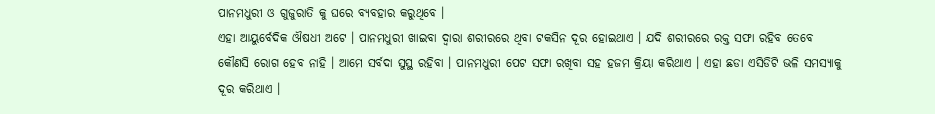ପାନମଧୁରୀ ଓ ଗୁଜୁରାତି କୁ ଘରେ ବ୍ୟବହାର କରୁଥିବେ ।
ଏହା ଆୟୁର୍ବେଦିକ ଔଷଧୀ ଅଟେ । ପାନମଧୁରୀ ଖାଇବା ଦ୍ଵାରା ଶରୀରରେ ଥିବା ଟକସିନ ଦୂର ହୋଇଥାଏ । ଯଦି ଶରୀରରେ ରକ୍ତ ସଫା ରହିବ ତେବେ କୌଣସି ରୋଗ ହେବ ନାହି । ଆମେ ସର୍ବଦା ସୁସ୍ଥ ରହିବା । ପାନମଧୁରୀ ପେଟ ସଫା ରଖିବା ସହ ହଜମ କ୍ରିୟା କରିଥାଏ । ଏହା ଛଡା ଏସିଡିଟି ଭଳି ସମସ୍ଯାକୁ ଦୂର କରିଥାଏ ।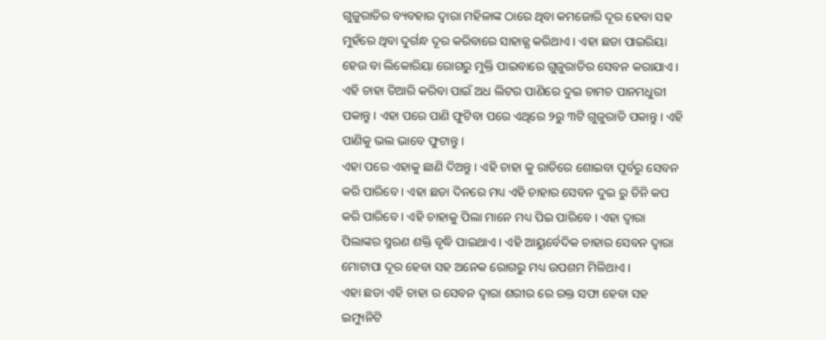ଗୁଜୁରାତିର ବ୍ୟବହାର ଦ୍ଵାରା ମହିଳାଙ୍କ ଠାରେ ଥିବା କମଜୋରି ଦୂର ହେବା ସହ ମୁହଁରେ ଥିବା ଦୁର୍ଗନ୍ଧ ଦୂର କରିବାରେ ସାହାଜ୍ଯ କରିଥାଏ । ଏହା ଛଡା ପାଇରିୟା ହେଉ ବା ଲିକୋରିୟା ରୋଗରୁ ମୁକ୍ତି ପାଇବାରେ ଗୁଜୁରାତିର ସେବନ କରାଯାଏ । ଏହି ଚାହା ତିଆରି କରିବା ପାଇଁ ଅଧ ଲିଟର ପାଣିରେ ଦୁଇ ଚାମଚ ପାନମଧୁରୀ ପକାନ୍ତୁ । ଏହା ପରେ ପାଣି ଫୁଟିବା ପରେ ଏଥିରେ ୨ରୁ ୩ଟି ଗୁଜୁରାତି ପକାନ୍ତୁ । ଏହି ପାଣିକୁ ଭଲ ଭାବେ ଫୁଟାନ୍ତୁ ।
ଏହା ପରେ ଏହାକୁ ଛାଣି ଦିଅନ୍ତୁ । ଏହି ଚାହା କୁ ରାତିରେ ଶୋଇବା ପୂର୍ବରୁ ସେବନ କରି ପାରିବେ । ଏହା ଛଡା ଦିନରେ ମଧ୍ୟ ଏହି ଚାହାର ସେବନ ଦୁଇ ରୁ ତିନି କପ କରି ପାରିବେ । ଏହି ଚାହାକୁ ପିଲା ମାନେ ମଧ୍ୟ ପିଇ ପାରିବେ । ଏହା ଦ୍ଵାରା ପିଲାଙ୍କର ସ୍ମରଣ ଶକ୍ତି ବୃଦ୍ଧି ପାଇଥାଏ । ଏହି ଆୟୁର୍ବେଦିକ ଚାହାର ସେବନ ଦ୍ଵାରା ମୋଟାପା ଦୂର ହେବା ସହ ଅନେକ ରୋଗରୁ ମଧ୍ୟ ଉପଶମ ମିଳିଥାଏ ।
ଏହା ଛଡା ଏହି ଚାହା ର ସେବନ ଦ୍ଵାରା ଶରୀର ରେ ରକ୍ତ ସଫା ହେବା ସହ ଇମ୍ୟୁନିଟି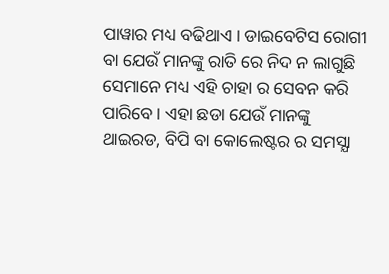ପାୱାର ମଧ୍ୟ ବଢିଥାଏ । ଡାଇବେଟିସ ରୋଗୀ ବା ଯେଉଁ ମାନଙ୍କୁ ରାତି ରେ ନିଦ ନ ଲାଗୁଛି ସେମାନେ ମଧ୍ୟ ଏହି ଚାହା ର ସେବନ କରି ପାରିବେ । ଏହା ଛଡା ଯେଉଁ ମାନଙ୍କୁ ଥାଇରଡ, ବିପି ବା କୋଲେଷ୍ଟର ର ସମସ୍ଯା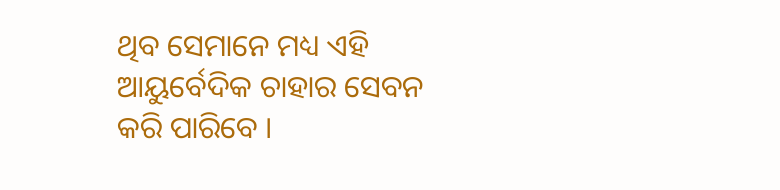ଥିବ ସେମାନେ ମଧ୍ୟ ଏହି ଆୟୁର୍ବେଦିକ ଚାହାର ସେବନ କରି ପାରିବେ ।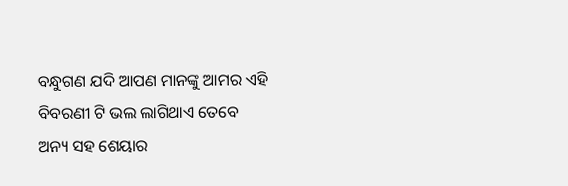ବନ୍ଧୁଗଣ ଯଦି ଆପଣ ମାନଙ୍କୁ ଆମର ଏହି ବିବରଣୀ ଟି ଭଲ ଲାଗିଥାଏ ତେବେ ଅନ୍ୟ ସହ ଶେୟାର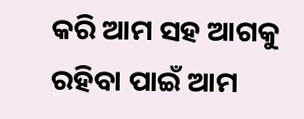କରି ଆମ ସହ ଆଗକୁ ରହିବା ପାଇଁ ଆମ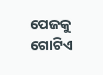ପେଜକୁ ଗୋଟିଏ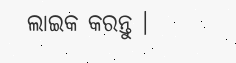ଲାଇକ କରନ୍ତୁ ।